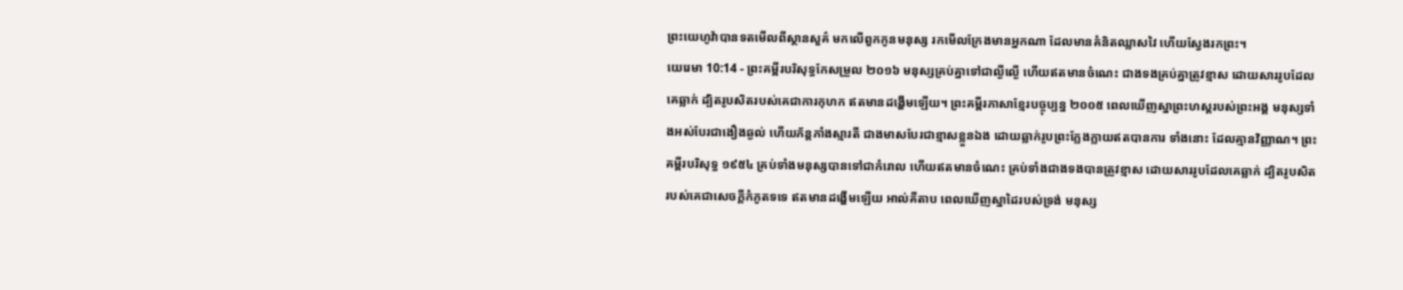ព្រះយេហូវ៉ាបានទតមើលពីស្ថានសួគ៌ មកលើពួកកូនមនុស្ស រកមើលក្រែងមានអ្នកណា ដែលមានគំនិតឈ្លាសវៃ ហើយស្វែងរកព្រះ។
យេរេមា 10:14 - ព្រះគម្ពីរបរិសុទ្ធកែសម្រួល ២០១៦ មនុស្សគ្រប់គ្នាទៅជាល្ងីល្ងើ ហើយឥតមានចំណេះ ជាងទងគ្រប់គ្នាត្រូវខ្មាស ដោយសាររូបដែលគេឆ្លាក់ ដ្បិតរូបសិតរបស់គេជាការកុហក ឥតមានដង្ហើមឡើយ។ ព្រះគម្ពីរភាសាខ្មែរបច្ចុប្បន្ន ២០០៥ ពេលឃើញស្នាព្រះហស្ដរបស់ព្រះអង្គ មនុស្សទាំងអស់បែរជាងឿងឆ្ងល់ ហើយភ័ន្តភាំងស្មារតី ជាងមាសបែរជាខ្មាសខ្លួនឯង ដោយឆ្លាក់រូបព្រះក្លែងក្លាយឥតបានការ ទាំងនោះ ដែលគ្មានវិញ្ញាណ។ ព្រះគម្ពីរបរិសុទ្ធ ១៩៥៤ គ្រប់ទាំងមនុស្សបានទៅជាកំរោល ហើយឥតមានចំណេះ គ្រប់ទាំងជាងទងបានត្រូវខ្មាស ដោយសាររូបដែលគេឆ្លាក់ ដ្បិតរូបសិតរបស់គេជាសេចក្ដីកំភូតទទេ ឥតមានដង្ហើមឡើយ អាល់គីតាប ពេលឃើញស្នាដៃរបស់ទ្រង់ មនុស្ស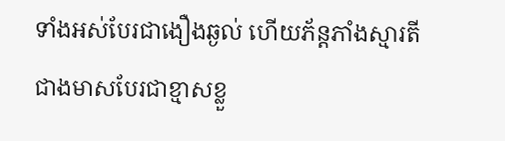ទាំងអស់បែរជាងឿងឆ្ងល់ ហើយភ័ន្តភាំងស្មារតី ជាងមាសបែរជាខ្មាសខ្លួ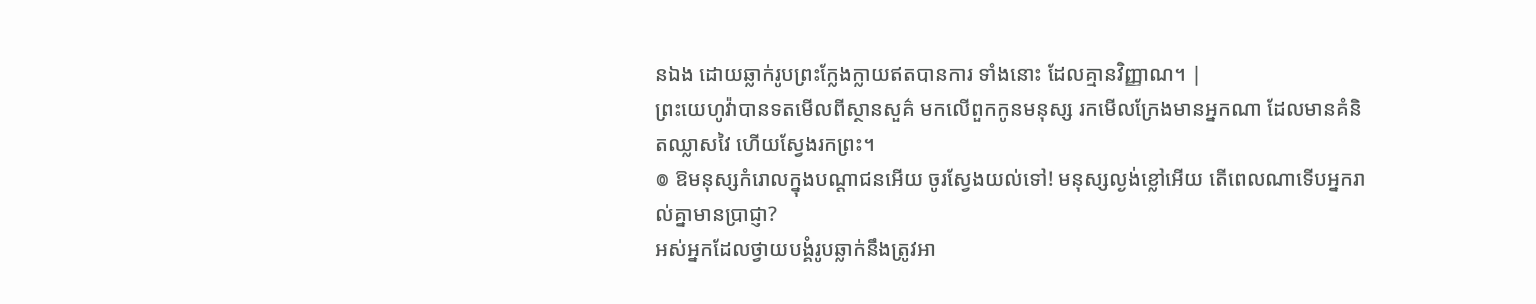នឯង ដោយឆ្លាក់រូបព្រះក្លែងក្លាយឥតបានការ ទាំងនោះ ដែលគ្មានវិញ្ញាណ។ |
ព្រះយេហូវ៉ាបានទតមើលពីស្ថានសួគ៌ មកលើពួកកូនមនុស្ស រកមើលក្រែងមានអ្នកណា ដែលមានគំនិតឈ្លាសវៃ ហើយស្វែងរកព្រះ។
៙ ឱមនុស្សកំរោលក្នុងបណ្ដាជនអើយ ចូរស្វែងយល់ទៅ! មនុស្សល្ងង់ខ្លៅអើយ តើពេលណាទើបអ្នករាល់គ្នាមានប្រាជ្ញា?
អស់អ្នកដែលថ្វាយបង្គំរូបឆ្លាក់នឹងត្រូវអា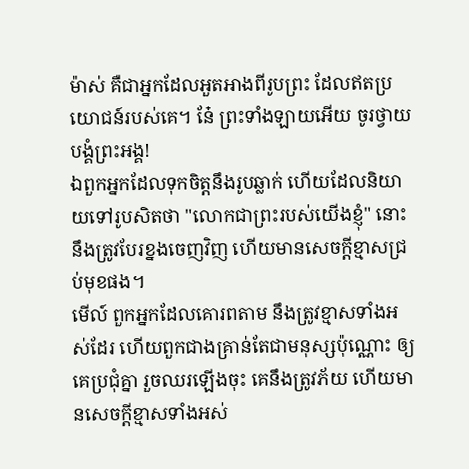ម៉ាស់ គឺជាអ្នកដែលអួតអាងពីរូបព្រះ ដែលឥតប្រយោជន៍របស់គេ។ នែ៎ ព្រះទាំងឡាយអើយ ចូរថ្វាយបង្គំព្រះអង្គ!
ឯពួកអ្នកដែលទុកចិត្តនឹងរូបឆ្លាក់ ហើយដែលនិយាយទៅរូបសិតថា "លោកជាព្រះរបស់យើងខ្ញុំ" នោះនឹងត្រូវបែរខ្នងចេញវិញ ហើយមានសេចក្ដីខ្មាសជ្រប់មុខផង។
មើល៍ ពួកអ្នកដែលគោរពតាម នឹងត្រូវខ្មាសទាំងអស់ដែរ ហើយពួកជាងគ្រាន់តែជាមនុស្សប៉ុណ្ណោះ ឲ្យគេប្រជុំគ្នា រួចឈរឡើងចុះ គេនឹងត្រូវភ័យ ហើយមានសេចក្ដីខ្មាសទាំងអស់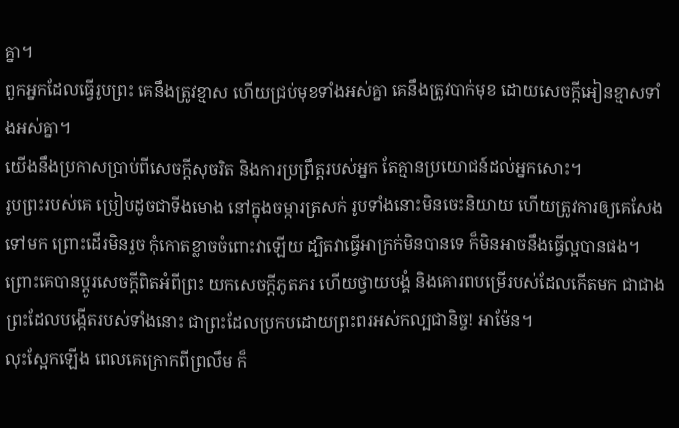គ្នា។
ពួកអ្នកដែលធ្វើរូបព្រះ គេនឹងត្រូវខ្មាស ហើយជ្រប់មុខទាំងអស់គ្នា គេនឹងត្រូវបាក់មុខ ដោយសេចក្ដីអៀនខ្មាសទាំងអស់គ្នា។
យើងនឹងប្រកាសប្រាប់ពីសេចក្ដីសុចរិត និងការប្រព្រឹត្តរបស់អ្នក តែគ្មានប្រយោជន៍ដល់អ្នកសោះ។
រូបព្រះរបស់គេ ប្រៀបដូចជាទីងមោង នៅក្នុងចម្ការត្រសក់ រូបទាំងនោះមិនចេះនិយាយ ហើយត្រូវការឲ្យគេសែងទៅមក ព្រោះដើរមិនរួច កុំកោតខ្លាចចំពោះវាឡើយ ដ្បិតវាធ្វើអាក្រក់មិនបានទេ ក៏មិនអាចនឹងធ្វើល្អបានផង។
ព្រោះគេបានប្ដូរសេចក្តីពិតអំពីព្រះ យកសេចក្តីភូតភរ ហើយថ្វាយបង្គំ និងគោរពបម្រើរបស់ដែលកើតមក ជាជាងព្រះដែលបង្កើតរបស់ទាំងនោះ ជាព្រះដែលប្រកបដោយព្រះពរអស់កល្បជានិច្ច! អាម៉ែន។
លុះស្អែកឡើង ពេលគេក្រោកពីព្រលឹម ក៏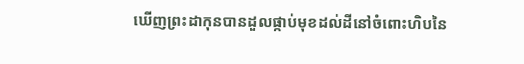ឃើញព្រះដាកុនបានដួលផ្កាប់មុខដល់ដីនៅចំពោះហិបនៃ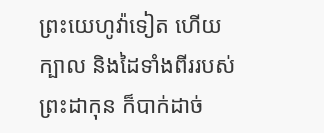ព្រះយេហូវ៉ាទៀត ហើយក្បាល និងដៃទាំងពីររបស់ព្រះដាកុន ក៏បាក់ដាច់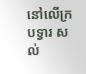នៅលើក្របទ្វារ សល់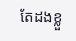តែដងខ្លួ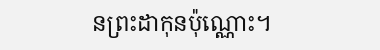នព្រះដាកុនប៉ុណ្ណោះ។